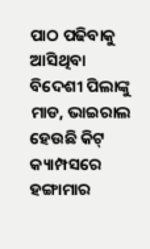ପାଠ ପଢିବାକୁ ଆସିଥିବା ବିଦେଶୀ ପିଲାଙ୍କୁ ମାଡ, ଭାଇରାଲ ହେଉଛି କିଟ୍ କ୍ୟାମ୍ପସରେ ହଙ୍ଗାମାର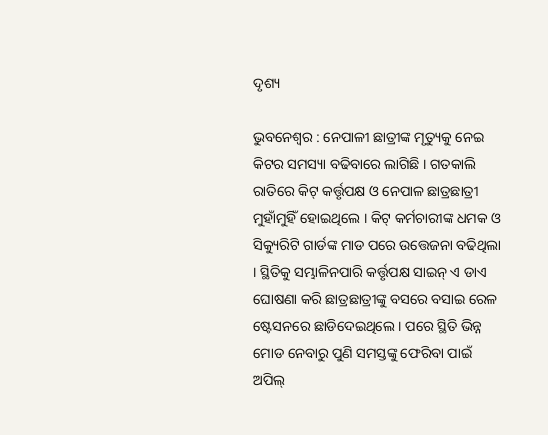ଦୃଶ୍ୟ

ଭୁବନେଶ୍ବର : ନେପାଳୀ ଛାତ୍ରୀଙ୍କ ମୃତ୍ୟୁକୁ ନେଇ କିଟର ସମସ୍ୟା ବଢିବାରେ ଲାଗିଛି । ଗତକାଲି ରାତିରେ କିଟ୍ କର୍ତ୍ତୃପକ୍ଷ ଓ ନେପାଳ ଛାତ୍ରଛାତ୍ରୀ ମୁହାଁମୁହିଁ ହୋଇଥିଲେ । କିଟ୍ କର୍ମଚାରୀଙ୍କ ଧମକ ଓ ସିକ୍ୟୁରିଟି ଗାର୍ଡଙ୍କ ମାଡ ପରେ ଉତ୍ତେଜନା ବଢିଥିଲା । ସ୍ଥିତିକୁ ସମ୍ଭାଳିନପାରି କର୍ତ୍ତୃପକ୍ଷ ସାଇନ୍ ଏ ଡାଏ ଘୋଷଣା କରି ଛାତ୍ରଛାତ୍ରୀଙ୍କୁ ବସରେ ବସାଇ ରେଳ ଷ୍ଟେସନରେ ଛାଡିଦେଇଥିଲେ । ପରେ ସ୍ଥିତି ଭିନ୍ନ ମୋଡ ନେବାରୁ ପୁଣି ସମସ୍ତଙ୍କୁ ଫେରିବା ପାଇଁ ଅପିଲ୍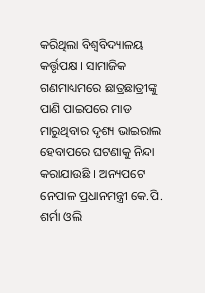କରିଥିଲା ବିଶ୍ବବିଦ୍ୟାଳୟ କର୍ତ୍ତୃପକ୍ଷ । ସାମାଜିକ ଗଣମାଧ୍ୟମରେ ଛାତ୍ରଛାତ୍ରୀଙ୍କୁ ପାଣି ପାଇପରେ ମାଡ ମାରୁଥିବାର ଦୃଶ୍ୟ ଭାଇରାଲ ହେବାପରେ ଘଟଣାକୁ ନିନ୍ଦା କରାଯାଉଛି । ଅନ୍ୟପଟେ ନେପାଳ ପ୍ରଧାନମନ୍ତ୍ରୀ କେ.ପି. ଶର୍ମା ଓଲି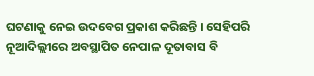ଘଟଣାକୁ ନେଇ ଉଦବେଗ ପ୍ରକାଶ କରିଛନ୍ତି । ସେହିପରି ନୂଆଦିଲ୍ଲୀରେ ଅବସ୍ଥାପିତ ନେପାଳ ଦୂତାବାସ ବି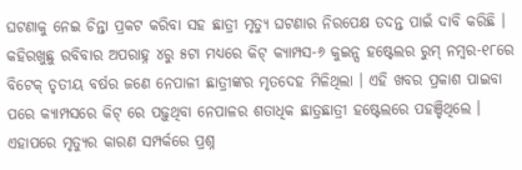ଘଟଣାକୁ ନେଇ ଚିନ୍ତା ପ୍ରକଟ କରିବା ସହ ଛାତ୍ରୀ ମୃତ୍ୟୁ ଘଟଣାର ନିରପେକ୍ଷ ତଦନ୍ତ ପାଇଁ ଦାବି କରିଛି । କହିରଖୁଛୁ ରବିବାର ଅପରାହ୍ନ ୪ରୁ ୫ଟା ମଧ୍ୟରେ କିଟ୍ କ୍ୟାମ୍ପସ-୬ କୁଇନ୍ସ ହଷ୍ଟେଲର ରୁମ୍ ନମ୍ବର-୧୮ରେ ବିଟେକ୍ ତୃତୀୟ ବର୍ଷର ଜଣେ ନେପାଳୀ ଛାତ୍ରୀଙ୍କର ମୃତଦେହ ମିଳିଥିଲା । ଏହି ଖବର ପ୍ରକାଶ ପାଇବା ପରେ କ୍ୟାମ୍ପସରେ କିଟ୍ ରେ ପଢ଼ୁଥିବା ନେପାଳର ଶତାଧିକ ଛାତ୍ରଛାତ୍ରୀ ହଷ୍ଟେଲରେ ପହଞ୍ଚିଥିଲେ । ଏହାପରେ ମୃତ୍ୟୁର କାରଣ ସମ୍ପର୍କରେ ପ୍ରଶ୍ନ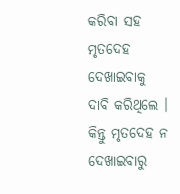କରିବା ସହ ମୃତଦେହ ଦେଖାଇବାକୁ ଦାବି କରିଥିଲେ । କିନ୍ତୁ ମୃତଦେହ ନ ଦେଖାଇବାରୁ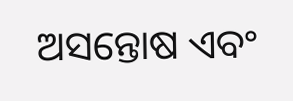ଅସନ୍ତୋଷ ଏବଂ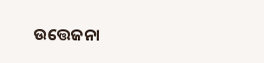ଉତ୍ତେଜନା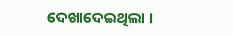ଦେଖାଦେଇଥିଲା ।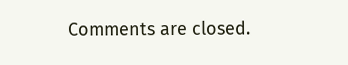Comments are closed.